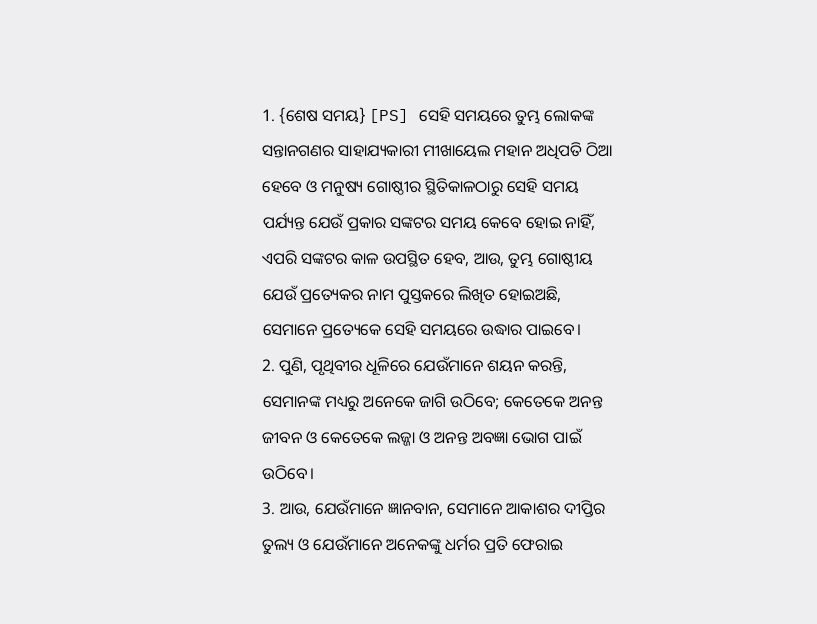1. {ଶେଷ ସମୟ} [PS] ସେହି ସମୟରେ ତୁମ୍ଭ ଲୋକଙ୍କ ସନ୍ତାନଗଣର ସାହାଯ୍ୟକାରୀ ମୀଖାୟେଲ ମହାନ ଅଧିପତି ଠିଆ ହେବେ ଓ ମନୁଷ୍ୟ ଗୋଷ୍ଠୀର ସ୍ଥିତିକାଳଠାରୁ ସେହି ସମୟ ପର୍ଯ୍ୟନ୍ତ ଯେଉଁ ପ୍ରକାର ସଙ୍କଟର ସମୟ କେବେ ହୋଇ ନାହିଁ, ଏପରି ସଙ୍କଟର କାଳ ଉପସ୍ଥିତ ହେବ, ଆଉ, ତୁମ୍ଭ ଗୋଷ୍ଠୀୟ ଯେଉଁ ପ୍ରତ୍ୟେକର ନାମ ପୁସ୍ତକରେ ଲିଖିତ ହୋଇଅଛି, ସେମାନେ ପ୍ରତ୍ୟେକେ ସେହି ସମୟରେ ଉଦ୍ଧାର ପାଇବେ।
2. ପୁଣି, ପୃଥିବୀର ଧୂଳିରେ ଯେଉଁମାନେ ଶୟନ କରନ୍ତି, ସେମାନଙ୍କ ମଧ୍ୟରୁ ଅନେକେ ଜାଗି ଉଠିବେ; କେତେକେ ଅନନ୍ତ ଜୀବନ ଓ କେତେକେ ଲଜ୍ଜା ଓ ଅନନ୍ତ ଅବଜ୍ଞା ଭୋଗ ପାଇଁ ଉଠିବେ।
3. ଆଉ, ଯେଉଁମାନେ ଜ୍ଞାନବାନ, ସେମାନେ ଆକାଶର ଦୀପ୍ତିର ତୁଲ୍ୟ ଓ ଯେଉଁମାନେ ଅନେକଙ୍କୁ ଧର୍ମର ପ୍ରତି ଫେରାଇ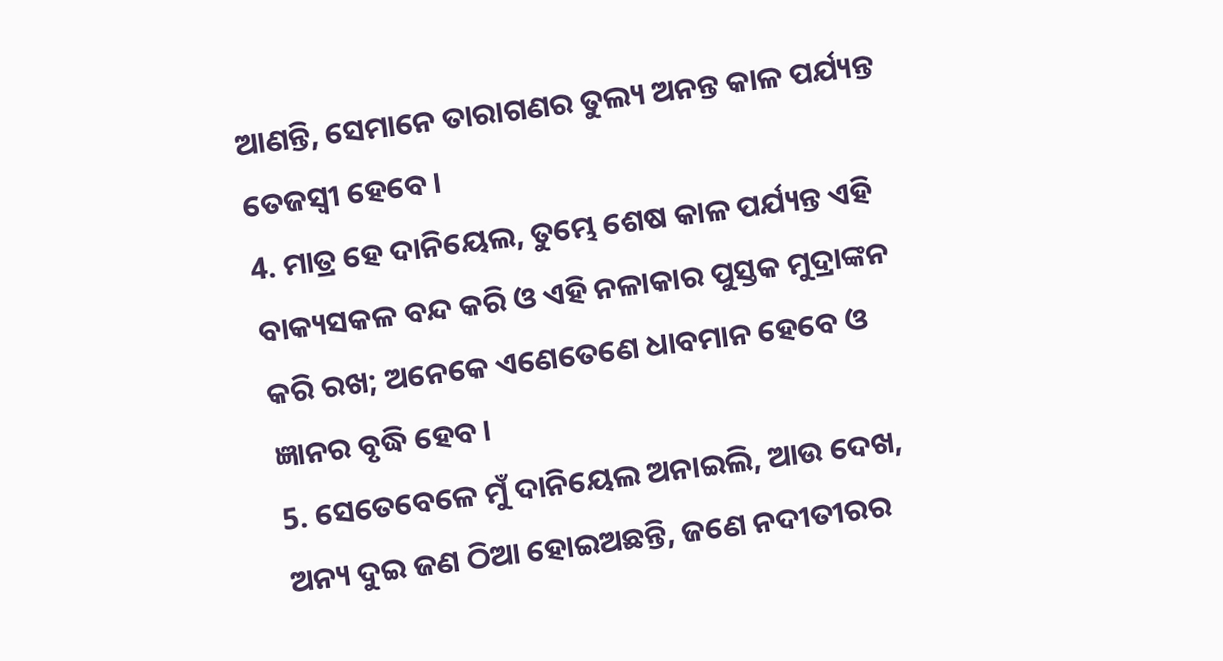ଆଣନ୍ତି, ସେମାନେ ତାରାଗଣର ତୁଲ୍ୟ ଅନନ୍ତ କାଳ ପର୍ଯ୍ୟନ୍ତ ତେଜସ୍ୱୀ ହେବେ।
4. ମାତ୍ର ହେ ଦାନିୟେଲ, ତୁମ୍ଭେ ଶେଷ କାଳ ପର୍ଯ୍ୟନ୍ତ ଏହି ବାକ୍ୟସକଳ ବନ୍ଦ କରି ଓ ଏହି ନଳାକାର ପୁସ୍ତକ ମୁଦ୍ରାଙ୍କନ କରି ରଖ; ଅନେକେ ଏଣେତେଣେ ଧାବମାନ ହେବେ ଓ ଜ୍ଞାନର ବୃଦ୍ଧି ହେବ।
5. ସେତେବେଳେ ମୁଁ ଦାନିୟେଲ ଅନାଇଲି, ଆଉ ଦେଖ, ଅନ୍ୟ ଦୁଇ ଜଣ ଠିଆ ହୋଇଅଛନ୍ତି, ଜଣେ ନଦୀତୀରର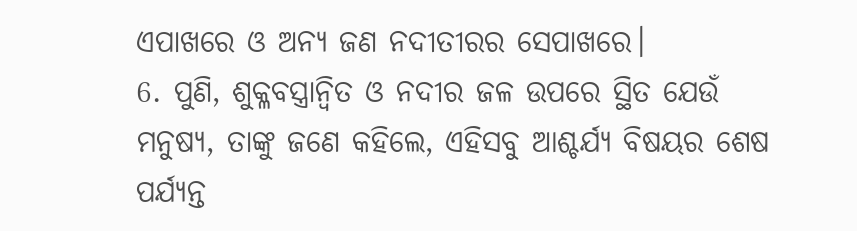ଏପାଖରେ ଓ ଅନ୍ୟ ଜଣ ନଦୀତୀରର ସେପାଖରେ।
6. ପୁଣି, ଶୁକ୍ଳବସ୍ତ୍ରାନ୍ୱିତ ଓ ନଦୀର ଜଳ ଉପରେ ସ୍ଥିତ ଯେଉଁ ମନୁଷ୍ୟ, ତାଙ୍କୁ ଜଣେ କହିଲେ, ଏହିସବୁ ଆଶ୍ଚର୍ଯ୍ୟ ବିଷୟର ଶେଷ ପର୍ଯ୍ୟନ୍ତ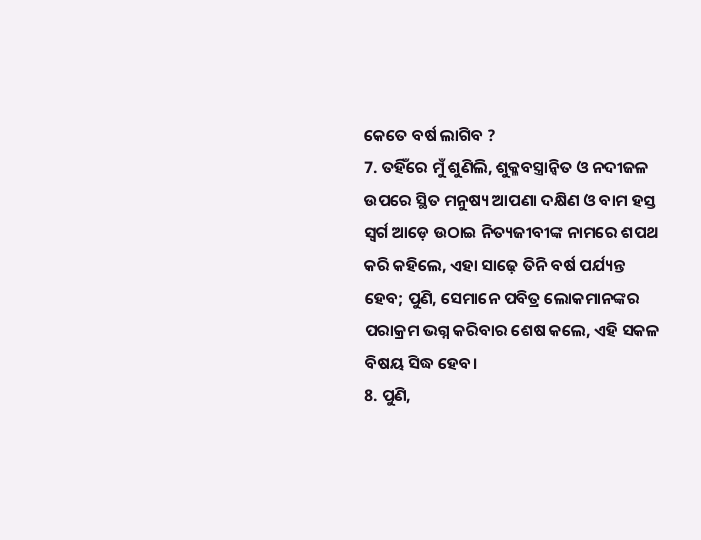କେତେ ବର୍ଷ ଲାଗିବ ?
7. ତହିଁରେ ମୁଁ ଶୁଣିଲି, ଶୁକ୍ଳବସ୍ତ୍ରାନ୍ୱିତ ଓ ନଦୀଜଳ ଉପରେ ସ୍ଥିତ ମନୁଷ୍ୟ ଆପଣା ଦକ୍ଷିଣ ଓ ବାମ ହସ୍ତ ସ୍ୱର୍ଗ ଆଡ଼େ ଉଠାଇ ନିତ୍ୟଜୀବୀଙ୍କ ନାମରେ ଶପଥ କରି କହିଲେ, ଏହା ସାଢ଼େ ତିନି ବର୍ଷ ପର୍ଯ୍ୟନ୍ତ ହେବ; ପୁଣି, ସେମାନେ ପବିତ୍ର ଲୋକମାନଙ୍କର ପରାକ୍ରମ ଭଗ୍ନ କରିବାର ଶେଷ କଲେ, ଏହି ସକଳ ବିଷୟ ସିଦ୍ଧ ହେବ।
8. ପୁଣି,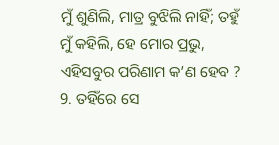ମୁଁ ଶୁଣିଲି, ମାତ୍ର ବୁଝିଲି ନାହିଁ; ତହୁଁ ମୁଁ କହିଲି, ହେ ମୋର ପ୍ରଭୁ, ଏହିସବୁର ପରିଣାମ କ’ଣ ହେବ ?
9. ତହିଁରେ ସେ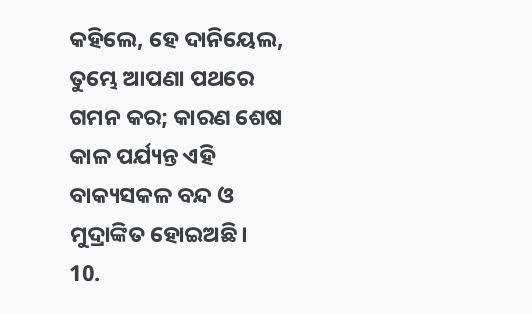କହିଲେ, ହେ ଦାନିୟେଲ, ତୁମ୍ଭେ ଆପଣା ପଥରେ ଗମନ କର; କାରଣ ଶେଷ କାଳ ପର୍ଯ୍ୟନ୍ତ ଏହି ବାକ୍ୟସକଳ ବନ୍ଦ ଓ ମୁଦ୍ରାଙ୍କିତ ହୋଇଅଛି।
10.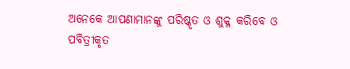ଅନେକେ ଆପଣାମାନଙ୍କୁ ପରିଷ୍କୃତ ଓ ଶୁକ୍ଳ କରିବେ ଓ ପବିତ୍ରୀକୃତ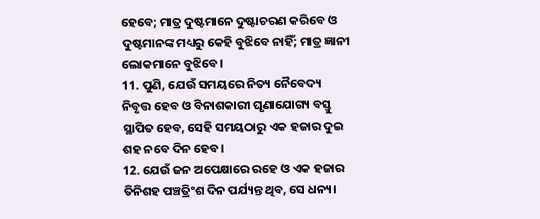ହେବେ; ମାତ୍ର ଦୁଷ୍ଟମାନେ ଦୁଷ୍ଟାଚରଣ କରିବେ ଓ ଦୁଷ୍ଟମାନଙ୍କ ମଧ୍ୟରୁ କେହି ବୁଝିବେ ନାହିଁ; ମାତ୍ର ଜ୍ଞାନୀ ଲୋକମାନେ ବୁଝିବେ।
11. ପୁଣି, ଯେଉଁ ସମୟରେ ନିତ୍ୟ ନୈବେଦ୍ୟ ନିବୃତ୍ତ ହେବ ଓ ବିନାଶକାରୀ ଘୃଣାଯୋଗ୍ୟ ବସ୍ତୁ ସ୍ଥାପିତ ହେବ, ସେହି ସମୟଠାରୁ ଏକ ହଜାର ଦୁଇ ଶହ ନବେ ଦିନ ହେବ।
12. ଯେଉଁ ଜନ ଅପେକ୍ଷାରେ ରହେ ଓ ଏକ ହଜାର ତିନିଶହ ପଞ୍ଚତ୍ରିଂଶ ଦିନ ପର୍ଯ୍ୟନ୍ତ ଥିବ, ସେ ଧନ୍ୟ।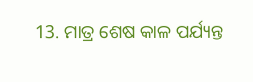13. ମାତ୍ର ଶେଷ କାଳ ପର୍ଯ୍ୟନ୍ତ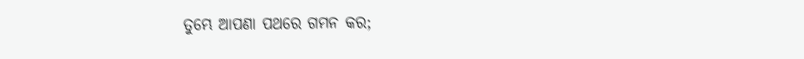ତୁମ୍ଭେ ଆପଣା ପଥରେ ଗମନ କର;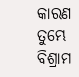କାରଣ ତୁମ୍ଭେ ବିଶ୍ରାମ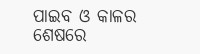ପାଇବ ଓ କାଳର ଶେଷରେ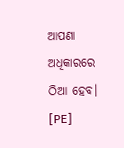ଆପଣା ଅଧିକାରରେ ଠିଆ ହେବ। [PE]